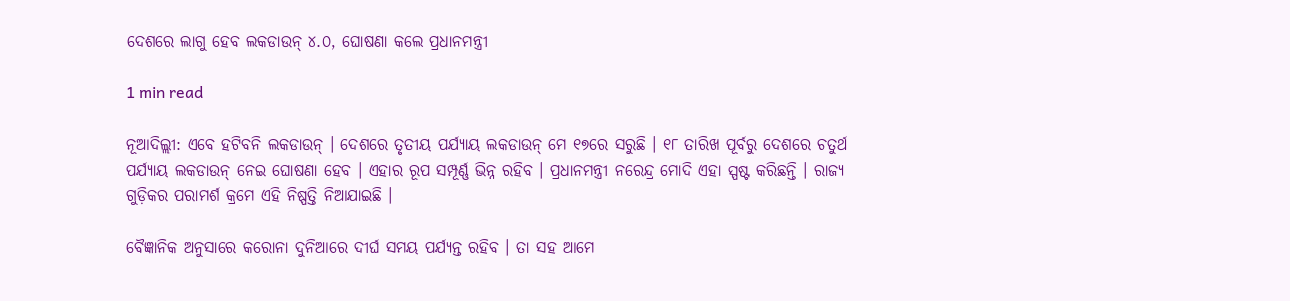ଦେଶରେ ଲାଗୁ ହେବ ଲକଡାଉନ୍ ୪.୦, ଘୋଷଣା କଲେ ପ୍ରଧାନମନ୍ତ୍ରୀ

1 min read

ନୂଆଦିଲ୍ଲୀ: ଏବେ ହଟିବନି ଲକଡାଉନ୍ । ଦେଶରେ ତୃତୀୟ ପର୍ଯ୍ୟାୟ ଲକଡାଉନ୍ ମେ ୧୭ରେ ସରୁଛି । ୧୮ ତାରିଖ ପୂର୍ବରୁ ଦେଶରେ ଚତୁର୍ଥ ପର୍ଯ୍ୟାୟ ଲକଡାଉନ୍ ନେଇ ଘୋଷଣା ହେବ । ଏହାର ରୂପ ସମ୍ପୂର୍ଣ୍ଣ ଭିନ୍ନ ରହିବ । ପ୍ରଧାନମନ୍ତ୍ରୀ ନରେନ୍ଦ୍ର ମୋଦି ଏହା ସ୍ପଷ୍ଟ କରିଛନ୍ତି । ରାଜ୍ୟ ଗୁଡ଼ିକର ପରାମର୍ଶ କ୍ରମେ ଏହି ନିଷ୍ପତ୍ତି ନିଆଯାଇଛି ।

ବୈଜ୍ଞାନିକ ଅନୁସାରେ କରୋନା ଦୁନିଆରେ ଦୀର୍ଘ ସମୟ ପର୍ଯ୍ୟନ୍ତ ରହିବ । ତା ସହ ଆମେ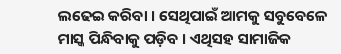ଲଢେଇ କରିବା । ସେଥିପାଇଁ ଆମକୁ ସବୁବେଳେ ମାସ୍କ ପିନ୍ଧିବାକୁ ପଡ଼ିବ । ଏଥିସହ ସାମାଜିକ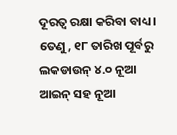ଦୂରତ୍ୱ ରକ୍ଷା କରିବା ବାଧ୍ୟ । ତେଣୁ, ୧୮ ତାରିଖ ପୂର୍ବରୁ ଲକଡାଉନ୍ ୪.୦ ନୂଆ ଆଇନ୍ ସହ ନୂଆ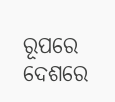ରୂପରେ ଦେଶରେ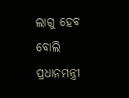ଲାଗୁ ହେବ ବୋଲି ପ୍ରଧାନମନ୍ତ୍ରୀ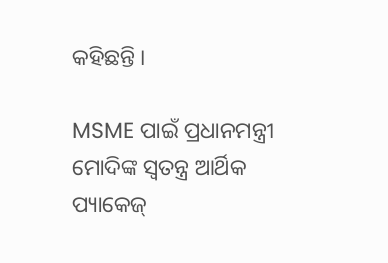କହିଛନ୍ତି ।

MSME ପାଇଁ ପ୍ରଧାନମନ୍ତ୍ରୀ ମୋଦିଙ୍କ ସ୍ୱତନ୍ତ୍ର ଆର୍ଥିକ ପ୍ୟାକେଜ୍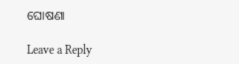ଘୋଷଣା

Leave a Reply